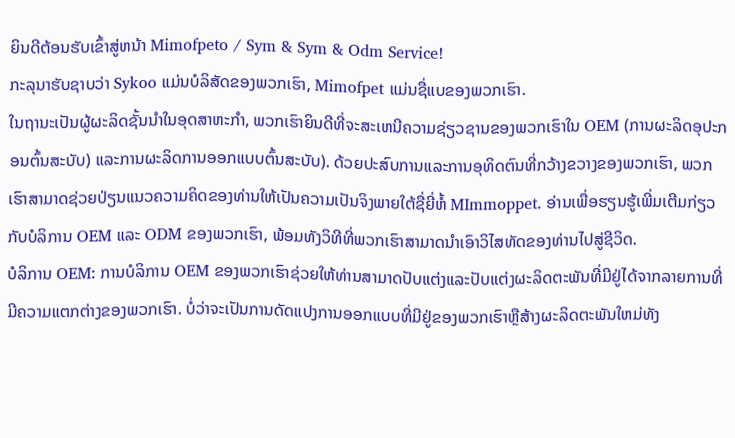ຍິນດີຕ້ອນຮັບເຂົ້າສູ່ຫນ້າ Mimofpeto / Sym & Sym & Odm Service!
ກະລຸນາຮັບຊາບວ່າ Sykoo ແມ່ນບໍລິສັດຂອງພວກເຮົາ, Mimofpet ແມ່ນຊື່ແບຂອງພວກເຮົາ.
ໃນຖານະເປັນຜູ້ຜະລິດຊັ້ນນໍາໃນອຸດສາຫະກໍາ, ພວກເຮົາຍິນດີທີ່ຈະສະເຫນີຄວາມຊ່ຽວຊານຂອງພວກເຮົາໃນ OEM (ການຜະລິດອຸປະກອນຕົ້ນສະບັບ) ແລະການຜະລິດການອອກແບບຕົ້ນສະບັບ). ດ້ວຍປະສົບການແລະການອຸທິດຕົນທີ່ກວ້າງຂວາງຂອງພວກເຮົາ, ພວກເຮົາສາມາດຊ່ວຍປ່ຽນແນວຄວາມຄິດຂອງທ່ານໃຫ້ເປັນຄວາມເປັນຈິງພາຍໃຕ້ຊື່ຍີ່ຫໍ້ MImmoppet. ອ່ານເພື່ອຮຽນຮູ້ເພີ່ມເຕີມກ່ຽວກັບບໍລິການ OEM ແລະ ODM ຂອງພວກເຮົາ, ພ້ອມທັງວິທີທີ່ພວກເຮົາສາມາດນໍາເອົາວິໄສທັດຂອງທ່ານໄປສູ່ຊີວິດ.
ບໍລິການ OEM: ການບໍລິການ OEM ຂອງພວກເຮົາຊ່ວຍໃຫ້ທ່ານສາມາດປັບແຕ່ງແລະປັບແຕ່ງຜະລິດຕະພັນທີ່ມີຢູ່ໄດ້ຈາກລາຍການທີ່ມີຄວາມແຕກຕ່າງຂອງພວກເຮົາ. ບໍ່ວ່າຈະເປັນການດັດແປງການອອກແບບທີ່ມີຢູ່ຂອງພວກເຮົາຫຼືສ້າງຜະລິດຕະພັນໃຫມ່ທັງ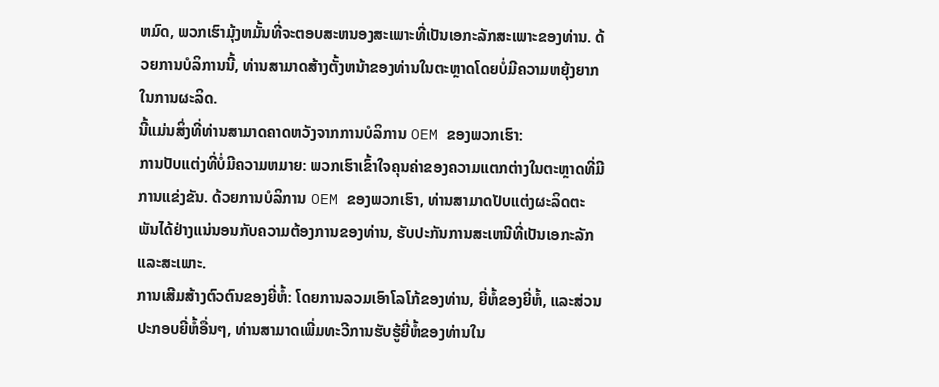ຫມົດ, ພວກເຮົາມຸ້ງຫມັ້ນທີ່ຈະຕອບສະຫນອງສະເພາະທີ່ເປັນເອກະລັກສະເພາະຂອງທ່ານ. ດ້ວຍການບໍລິການນີ້, ທ່ານສາມາດສ້າງຕັ້ງຫນ້າຂອງທ່ານໃນຕະຫຼາດໂດຍບໍ່ມີຄວາມຫຍຸ້ງຍາກໃນການຜະລິດ.
ນີ້ແມ່ນສິ່ງທີ່ທ່ານສາມາດຄາດຫວັງຈາກການບໍລິການ OEM ຂອງພວກເຮົາ:
ການປັບແຕ່ງທີ່ບໍ່ມີຄວາມຫມາຍ: ພວກເຮົາເຂົ້າໃຈຄຸນຄ່າຂອງຄວາມແຕກຕ່າງໃນຕະຫຼາດທີ່ມີການແຂ່ງຂັນ. ດ້ວຍການບໍລິການ OEM ຂອງພວກເຮົາ, ທ່ານສາມາດປັບແຕ່ງຜະລິດຕະພັນໄດ້ຢ່າງແນ່ນອນກັບຄວາມຕ້ອງການຂອງທ່ານ, ຮັບປະກັນການສະເຫນີທີ່ເປັນເອກະລັກແລະສະເພາະ.
ການເສີມສ້າງຕົວຕົນຂອງຍີ່ຫໍ້: ໂດຍການລວມເອົາໂລໂກ້ຂອງທ່ານ, ຍີ່ຫໍ້ຂອງຍີ່ຫໍ້, ແລະສ່ວນປະກອບຍີ່ຫໍ້ອື່ນໆ, ທ່ານສາມາດເພີ່ມທະວີການຮັບຮູ້ຍີ່ຫໍ້ຂອງທ່ານໃນ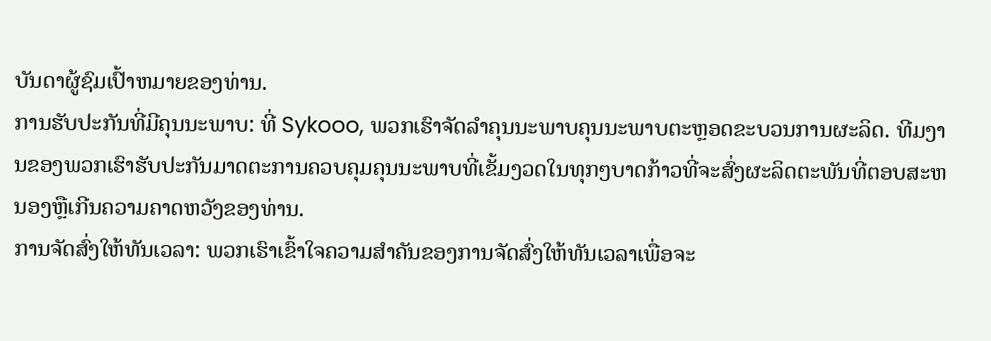ບັນດາຜູ້ຊົມເປົ້າຫມາຍຂອງທ່ານ.
ການຮັບປະກັນທີ່ມີຄຸນນະພາບ: ທີ່ Sykooo, ພວກເຮົາຈັດລໍາຄຸນນະພາບຄຸນນະພາບຕະຫຼອດຂະບວນການຜະລິດ. ທີມງານຂອງພວກເຮົາຮັບປະກັນມາດຕະການຄວບຄຸມຄຸນນະພາບທີ່ເຂັ້ມງວດໃນທຸກໆບາດກ້າວທີ່ຈະສົ່ງຜະລິດຕະພັນທີ່ຕອບສະຫນອງຫຼືເກີນຄວາມຄາດຫວັງຂອງທ່ານ.
ການຈັດສົ່ງໃຫ້ທັນເວລາ: ພວກເຮົາເຂົ້າໃຈຄວາມສໍາຄັນຂອງການຈັດສົ່ງໃຫ້ທັນເວລາເພື່ອຈະ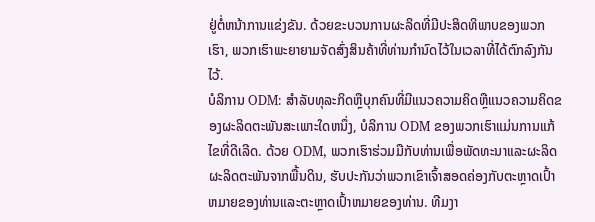ຢູ່ຕໍ່ຫນ້າການແຂ່ງຂັນ. ດ້ວຍຂະບວນການຜະລິດທີ່ມີປະສິດທິພາບຂອງພວກເຮົາ, ພວກເຮົາພະຍາຍາມຈັດສົ່ງສິນຄ້າທີ່ທ່ານກໍານົດໄວ້ໃນເວລາທີ່ໄດ້ຕົກລົງກັນໄວ້.
ບໍລິການ ODM: ສໍາລັບທຸລະກິດຫຼືບຸກຄົນທີ່ມີແນວຄວາມຄິດຫຼືແນວຄວາມຄິດຂອງຜະລິດຕະພັນສະເພາະໃດຫນຶ່ງ, ບໍລິການ ODM ຂອງພວກເຮົາແມ່ນການແກ້ໄຂທີ່ດີເລີດ. ດ້ວຍ ODM, ພວກເຮົາຮ່ວມມືກັບທ່ານເພື່ອພັດທະນາແລະຜະລິດຜະລິດຕະພັນຈາກພື້ນດິນ, ຮັບປະກັນວ່າພວກເຂົາເຈົ້າສອດຄ່ອງກັບຕະຫຼາດເປົ້າຫມາຍຂອງທ່ານແລະຕະຫຼາດເປົ້າຫມາຍຂອງທ່ານ. ທີມງາ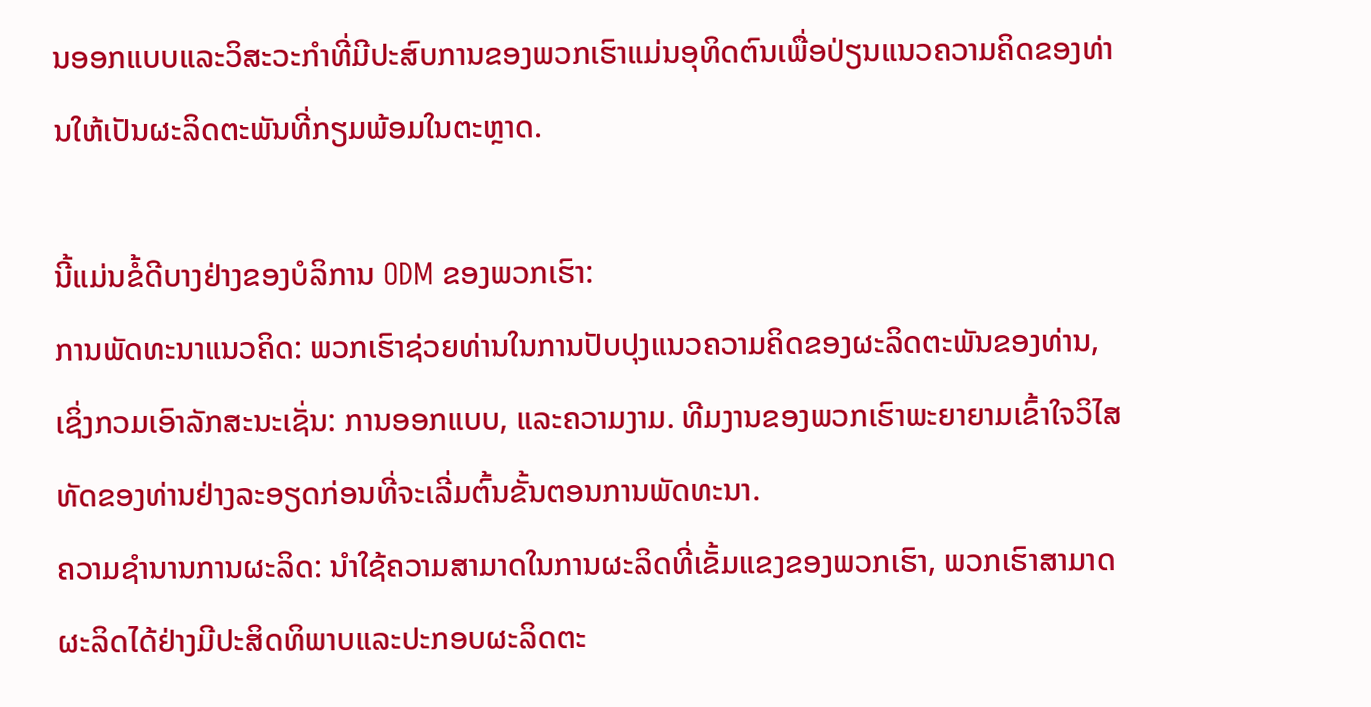ນອອກແບບແລະວິສະວະກໍາທີ່ມີປະສົບການຂອງພວກເຮົາແມ່ນອຸທິດຕົນເພື່ອປ່ຽນແນວຄວາມຄິດຂອງທ່ານໃຫ້ເປັນຜະລິດຕະພັນທີ່ກຽມພ້ອມໃນຕະຫຼາດ.

ນີ້ແມ່ນຂໍ້ດີບາງຢ່າງຂອງບໍລິການ ODM ຂອງພວກເຮົາ:
ການພັດທະນາແນວຄິດ: ພວກເຮົາຊ່ວຍທ່ານໃນການປັບປຸງແນວຄວາມຄິດຂອງຜະລິດຕະພັນຂອງທ່ານ, ເຊິ່ງກວມເອົາລັກສະນະເຊັ່ນ: ການອອກແບບ, ແລະຄວາມງາມ. ທີມງານຂອງພວກເຮົາພະຍາຍາມເຂົ້າໃຈວິໄສທັດຂອງທ່ານຢ່າງລະອຽດກ່ອນທີ່ຈະເລີ່ມຕົ້ນຂັ້ນຕອນການພັດທະນາ.
ຄວາມຊໍານານການຜະລິດ: ນໍາໃຊ້ຄວາມສາມາດໃນການຜະລິດທີ່ເຂັ້ມແຂງຂອງພວກເຮົາ, ພວກເຮົາສາມາດຜະລິດໄດ້ຢ່າງມີປະສິດທິພາບແລະປະກອບຜະລິດຕະ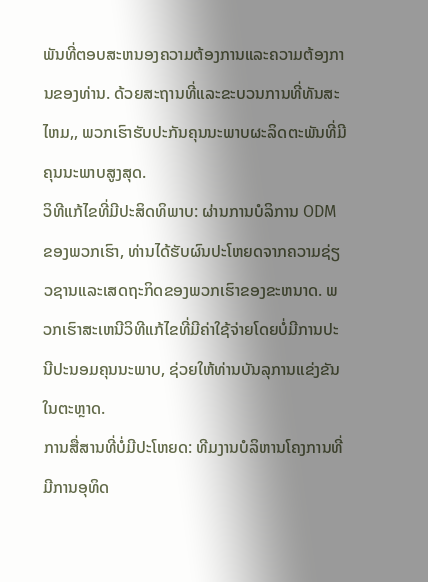ພັນທີ່ຕອບສະຫນອງຄວາມຕ້ອງການແລະຄວາມຕ້ອງການຂອງທ່ານ. ດ້ວຍສະຖານທີ່ແລະຂະບວນການທີ່ທັນສະໄຫມ,, ພວກເຮົາຮັບປະກັນຄຸນນະພາບຜະລິດຕະພັນທີ່ມີຄຸນນະພາບສູງສຸດ.
ວິທີແກ້ໄຂທີ່ມີປະສິດທິພາບ: ຜ່ານການບໍລິການ ODM ຂອງພວກເຮົາ, ທ່ານໄດ້ຮັບຜົນປະໂຫຍດຈາກຄວາມຊ່ຽວຊານແລະເສດຖະກິດຂອງພວກເຮົາຂອງຂະຫນາດ. ພວກເຮົາສະເຫນີວິທີແກ້ໄຂທີ່ມີຄ່າໃຊ້ຈ່າຍໂດຍບໍ່ມີການປະນີປະນອມຄຸນນະພາບ, ຊ່ວຍໃຫ້ທ່ານບັນລຸການແຂ່ງຂັນໃນຕະຫຼາດ.
ການສື່ສານທີ່ບໍ່ມີປະໂຫຍດ: ທີມງານບໍລິຫານໂຄງການທີ່ມີການອຸທິດ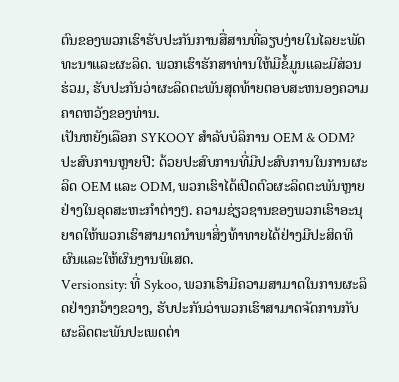ຕົນຂອງພວກເຮົາຮັບປະກັນການສື່ສານທີ່ລຽບງ່າຍໃນໄລຍະພັດທະນາແລະຜະລິດ. ພວກເຮົາຮັກສາທ່ານໃຫ້ມີຂໍ້ມູນແລະມີສ່ວນຮ່ວມ, ຮັບປະກັນວ່າຜະລິດຕະພັນສຸດທ້າຍຕອບສະຫນອງຄວາມຄາດຫວັງຂອງທ່ານ.
ເປັນຫຍັງເລືອກ SYKOOY ສໍາລັບບໍລິການ OEM & ODM?
ປະສົບການຫຼາຍປີ: ດ້ວຍປະສົບການທີ່ມີປະສົບການໃນການຜະລິດ OEM ແລະ ODM, ພວກເຮົາໄດ້ເປີດຕົວຜະລິດຕະພັນຫຼາຍຢ່າງໃນອຸດສະຫະກໍາຕ່າງໆ. ຄວາມຊ່ຽວຊານຂອງພວກເຮົາອະນຸຍາດໃຫ້ພວກເຮົາສາມາດນໍາພາສິ່ງທ້າທາຍໄດ້ຢ່າງມີປະສິດທິຜົນແລະໃຫ້ຜົນງານພິເສດ.
Versionsity: ທີ່ Sykoo, ພວກເຮົາມີຄວາມສາມາດໃນການຜະລິດຢ່າງກວ້າງຂວາງ, ຮັບປະກັນວ່າພວກເຮົາສາມາດຈັດການກັບຜະລິດຕະພັນປະເພດຕ່າ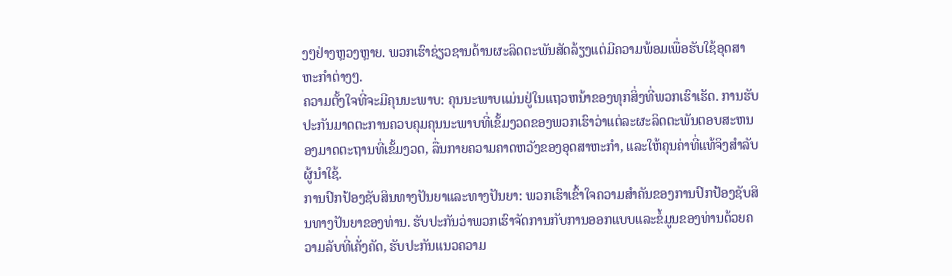ງໆຢ່າງຫຼວງຫຼາຍ. ພວກເຮົາຊ່ຽວຊານດ້ານຜະລິດຕະພັນສັດລ້ຽງແຕ່ມີຄວາມພ້ອມເພື່ອຮັບໃຊ້ອຸດສາຫະກໍາຕ່າງໆ.
ຄວາມຕັ້ງໃຈທີ່ຈະມີຄຸນນະພາບ: ຄຸນນະພາບແມ່ນຢູ່ໃນແຖວຫນ້າຂອງທຸກສິ່ງທີ່ພວກເຮົາເຮັດ. ການຮັບປະກັນມາດຕະການຄວບຄຸມຄຸນນະພາບທີ່ເຂັ້ມງວດຂອງພວກເຮົາວ່າແຕ່ລະຜະລິດຕະພັນຕອບສະຫນອງມາດຕະຖານທີ່ເຂັ້ມງວດ, ລື່ນກາຍຄວາມຄາດຫວັງຂອງອຸດສາຫະກໍາ, ແລະໃຫ້ຄຸນຄ່າທີ່ແທ້ຈິງສໍາລັບຜູ້ນໍາໃຊ້.
ການປົກປ້ອງຊັບສິນທາງປັນຍາແລະທາງປັນຍາ: ພວກເຮົາເຂົ້າໃຈຄວາມສໍາຄັນຂອງການປົກປ້ອງຊັບສິນທາງປັນຍາຂອງທ່ານ. ຮັບປະກັນວ່າພວກເຮົາຈັດການກັບການອອກແບບແລະຂໍ້ມູນຂອງທ່ານດ້ວຍຄວາມລັບທີ່ເຄັ່ງຄັດ, ຮັບປະກັນແນວຄວາມ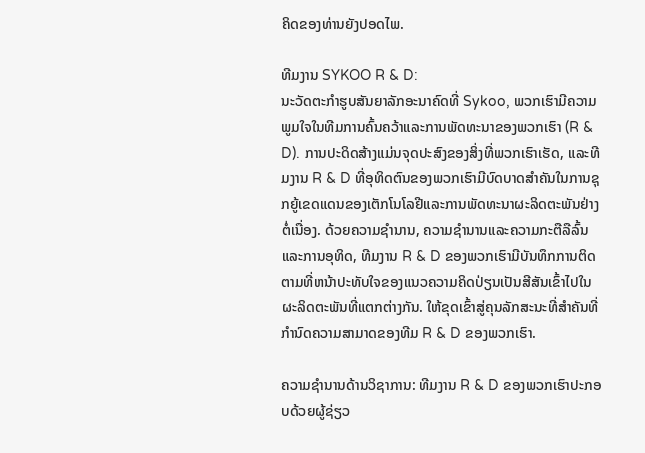ຄິດຂອງທ່ານຍັງປອດໄພ.

ທີມງານ SYKOO R & D:
ນະວັດຕະກໍາຮູບສັນຍາລັກອະນາຄົດທີ່ Sykoo, ພວກເຮົາມີຄວາມພູມໃຈໃນທີມການຄົ້ນຄວ້າແລະການພັດທະນາຂອງພວກເຮົາ (R & D). ການປະດິດສ້າງແມ່ນຈຸດປະສົງຂອງສິ່ງທີ່ພວກເຮົາເຮັດ, ແລະທີມງານ R & D ທີ່ອຸທິດຕົນຂອງພວກເຮົາມີບົດບາດສໍາຄັນໃນການຊຸກຍູ້ເຂດແດນຂອງເຕັກໂນໂລຢີແລະການພັດທະນາຜະລິດຕະພັນຢ່າງຕໍ່ເນື່ອງ. ດ້ວຍຄວາມຊໍານານ, ຄວາມຊໍານານແລະຄວາມກະຕືລືລົ້ນແລະການອຸທິດ, ທີມງານ R & D ຂອງພວກເຮົາມີບັນທຶກການຕິດຕາມທີ່ຫນ້າປະທັບໃຈຂອງແນວຄວາມຄິດປ່ຽນເປັນສີສັນເຂົ້າໄປໃນຜະລິດຕະພັນທີ່ແຕກຕ່າງກັນ. ໃຫ້ຂຸດເຂົ້າສູ່ຄຸນລັກສະນະທີ່ສໍາຄັນທີ່ກໍານົດຄວາມສາມາດຂອງທີມ R & D ຂອງພວກເຮົາ.

ຄວາມຊໍານານດ້ານວິຊາການ: ທີມງານ R & D ຂອງພວກເຮົາປະກອບດ້ວຍຜູ້ຊ່ຽວ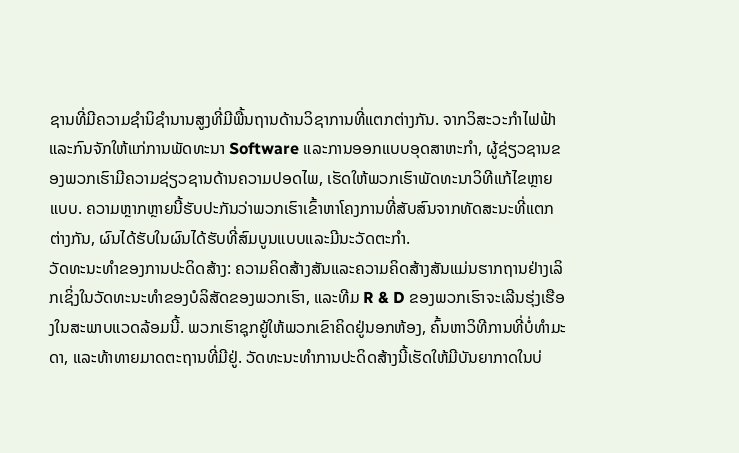ຊານທີ່ມີຄວາມຊໍານິຊໍານານສູງທີ່ມີພື້ນຖານດ້ານວິຊາການທີ່ແຕກຕ່າງກັນ. ຈາກວິສະວະກໍາໄຟຟ້າແລະກົນຈັກໃຫ້ແກ່ການພັດທະນາ Software ແລະການອອກແບບອຸດສາຫະກໍາ, ຜູ້ຊ່ຽວຊານຂອງພວກເຮົາມີຄວາມຊ່ຽວຊານດ້ານຄວາມປອດໄພ, ເຮັດໃຫ້ພວກເຮົາພັດທະນາວິທີແກ້ໄຂຫຼາຍແບບ. ຄວາມຫຼາກຫຼາຍນີ້ຮັບປະກັນວ່າພວກເຮົາເຂົ້າຫາໂຄງການທີ່ສັບສົນຈາກທັດສະນະທີ່ແຕກຕ່າງກັນ, ຜົນໄດ້ຮັບໃນຜົນໄດ້ຮັບທີ່ສົມບູນແບບແລະມີນະວັດຕະກໍາ.
ວັດທະນະທໍາຂອງການປະດິດສ້າງ: ຄວາມຄິດສ້າງສັນແລະຄວາມຄິດສ້າງສັນແມ່ນຮາກຖານຢ່າງເລິກເຊິ່ງໃນວັດທະນະທໍາຂອງບໍລິສັດຂອງພວກເຮົາ, ແລະທີມ R & D ຂອງພວກເຮົາຈະເລີນຮຸ່ງເຮືອງໃນສະພາບແວດລ້ອມນີ້. ພວກເຮົາຊຸກຍູ້ໃຫ້ພວກເຂົາຄິດຢູ່ນອກຫ້ອງ, ຄົ້ນຫາວິທີການທີ່ບໍ່ທໍາມະດາ, ແລະທ້າທາຍມາດຕະຖານທີ່ມີຢູ່. ວັດທະນະທໍາການປະດິດສ້າງນີ້ເຮັດໃຫ້ມີບັນຍາກາດໃນບ່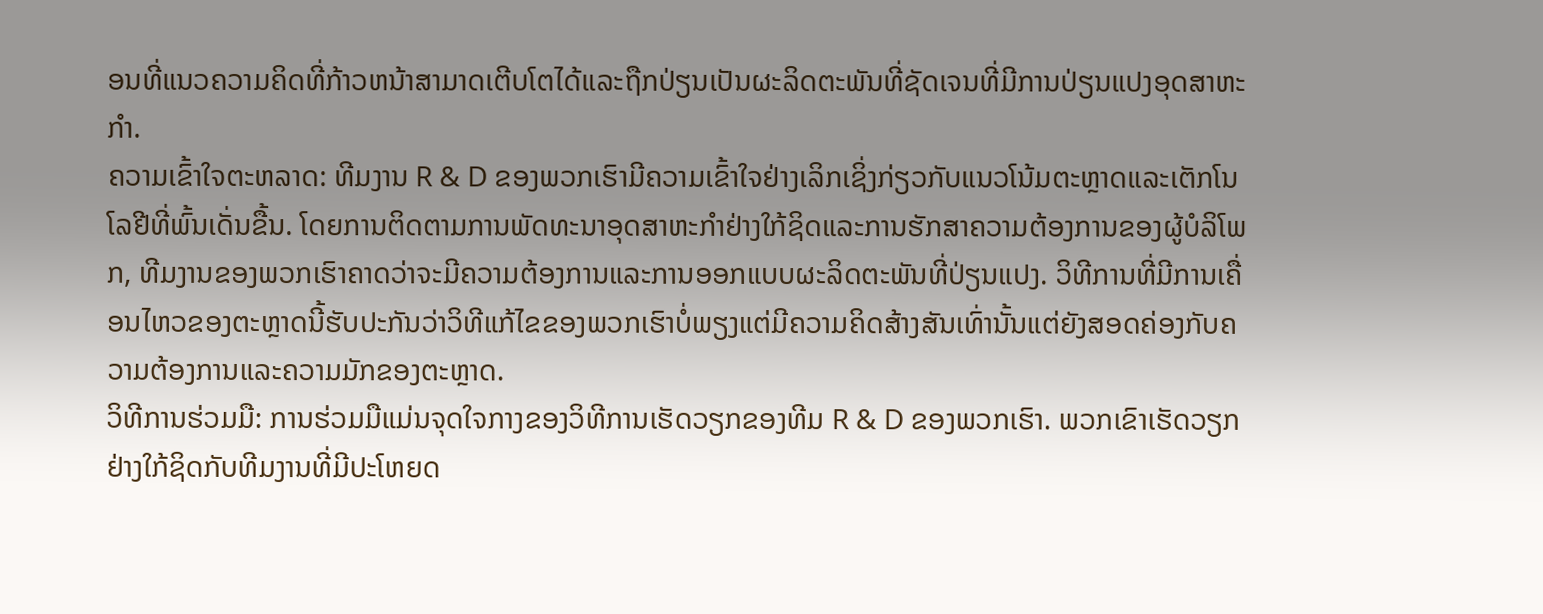ອນທີ່ແນວຄວາມຄິດທີ່ກ້າວຫນ້າສາມາດເຕີບໂຕໄດ້ແລະຖືກປ່ຽນເປັນຜະລິດຕະພັນທີ່ຊັດເຈນທີ່ມີການປ່ຽນແປງອຸດສາຫະກໍາ.
ຄວາມເຂົ້າໃຈຕະຫລາດ: ທີມງານ R & D ຂອງພວກເຮົາມີຄວາມເຂົ້າໃຈຢ່າງເລິກເຊິ່ງກ່ຽວກັບແນວໂນ້ມຕະຫຼາດແລະເຕັກໂນໂລຢີທີ່ພົ້ນເດັ່ນຂື້ນ. ໂດຍການຕິດຕາມການພັດທະນາອຸດສາຫະກໍາຢ່າງໃກ້ຊິດແລະການຮັກສາຄວາມຕ້ອງການຂອງຜູ້ບໍລິໂພກ, ທີມງານຂອງພວກເຮົາຄາດວ່າຈະມີຄວາມຕ້ອງການແລະການອອກແບບຜະລິດຕະພັນທີ່ປ່ຽນແປງ. ວິທີການທີ່ມີການເຄື່ອນໄຫວຂອງຕະຫຼາດນີ້ຮັບປະກັນວ່າວິທີແກ້ໄຂຂອງພວກເຮົາບໍ່ພຽງແຕ່ມີຄວາມຄິດສ້າງສັນເທົ່ານັ້ນແຕ່ຍັງສອດຄ່ອງກັບຄວາມຕ້ອງການແລະຄວາມມັກຂອງຕະຫຼາດ.
ວິທີການຮ່ວມມື: ການຮ່ວມມືແມ່ນຈຸດໃຈກາງຂອງວິທີການເຮັດວຽກຂອງທີມ R & D ຂອງພວກເຮົາ. ພວກເຂົາເຮັດວຽກຢ່າງໃກ້ຊິດກັບທີມງານທີ່ມີປະໂຫຍດ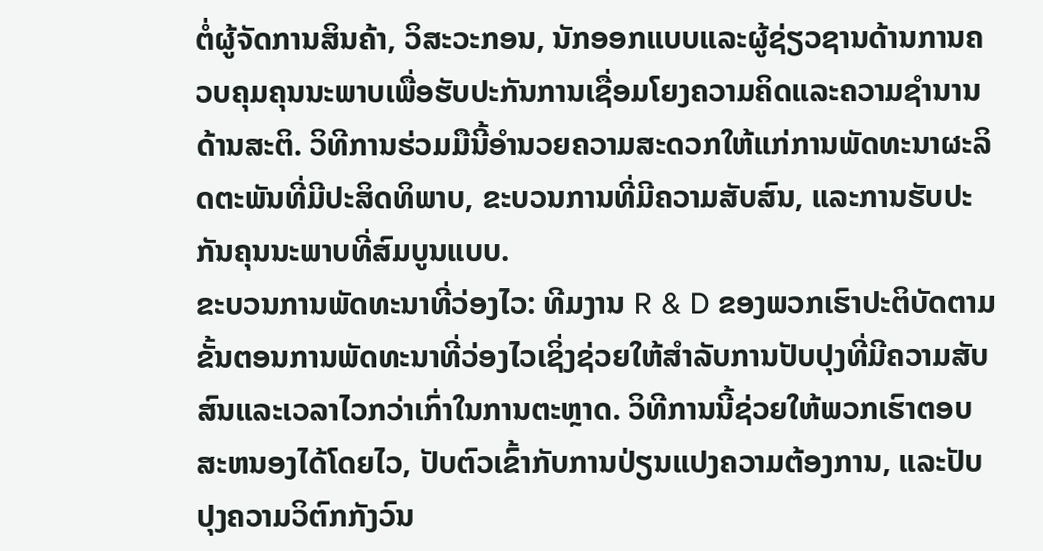ຕໍ່ຜູ້ຈັດການສິນຄ້າ, ວິສະວະກອນ, ນັກອອກແບບແລະຜູ້ຊ່ຽວຊານດ້ານການຄວບຄຸມຄຸນນະພາບເພື່ອຮັບປະກັນການເຊື່ອມໂຍງຄວາມຄິດແລະຄວາມຊໍານານດ້ານສະຕິ. ວິທີການຮ່ວມມືນີ້ອໍານວຍຄວາມສະດວກໃຫ້ແກ່ການພັດທະນາຜະລິດຕະພັນທີ່ມີປະສິດທິພາບ, ຂະບວນການທີ່ມີຄວາມສັບສົນ, ແລະການຮັບປະກັນຄຸນນະພາບທີ່ສົມບູນແບບ.
ຂະບວນການພັດທະນາທີ່ວ່ອງໄວ: ທີມງານ R & D ຂອງພວກເຮົາປະຕິບັດຕາມຂັ້ນຕອນການພັດທະນາທີ່ວ່ອງໄວເຊິ່ງຊ່ວຍໃຫ້ສໍາລັບການປັບປຸງທີ່ມີຄວາມສັບສົນແລະເວລາໄວກວ່າເກົ່າໃນການຕະຫຼາດ. ວິທີການນີ້ຊ່ວຍໃຫ້ພວກເຮົາຕອບສະຫນອງໄດ້ໂດຍໄວ, ປັບຕົວເຂົ້າກັບການປ່ຽນແປງຄວາມຕ້ອງການ, ແລະປັບປຸງຄວາມວິຕົກກັງວົນ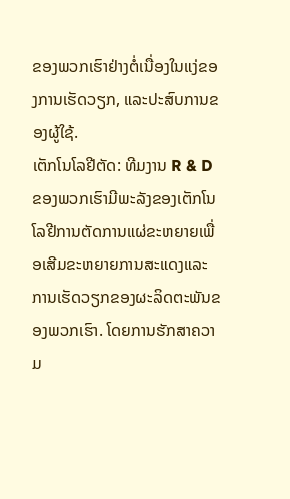ຂອງພວກເຮົາຢ່າງຕໍ່ເນື່ອງໃນແງ່ຂອງການເຮັດວຽກ, ແລະປະສົບການຂອງຜູ້ໃຊ້.
ເຕັກໂນໂລຢີຕັດ: ທີມງານ R & D ຂອງພວກເຮົາມີພະລັງຂອງເຕັກໂນໂລຢີການຕັດການແຜ່ຂະຫຍາຍເພື່ອເສີມຂະຫຍາຍການສະແດງແລະການເຮັດວຽກຂອງຜະລິດຕະພັນຂອງພວກເຮົາ. ໂດຍການຮັກສາຄວາມ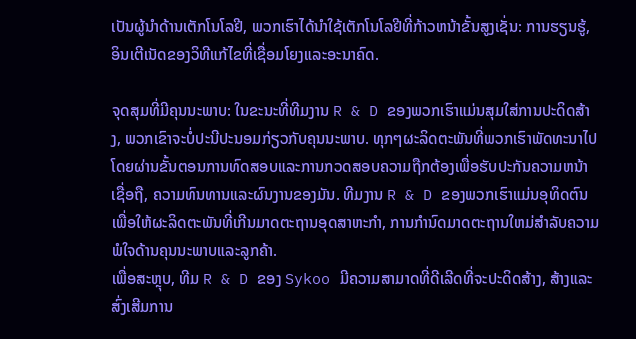ເປັນຜູ້ນໍາດ້ານເຕັກໂນໂລຢີ, ພວກເຮົາໄດ້ນໍາໃຊ້ເຕັກໂນໂລຢີທີ່ກ້າວຫນ້າຂັ້ນສູງເຊັ່ນ: ການຮຽນຮູ້, ອິນເຕີເນັດຂອງວິທີແກ້ໄຂທີ່ເຊື່ອມໂຍງແລະອະນາຄົດ.

ຈຸດສຸມທີ່ມີຄຸນນະພາບ: ໃນຂະນະທີ່ທີມງານ R & D ຂອງພວກເຮົາແມ່ນສຸມໃສ່ການປະດິດສ້າງ, ພວກເຂົາຈະບໍ່ປະນີປະນອມກ່ຽວກັບຄຸນນະພາບ. ທຸກໆຜະລິດຕະພັນທີ່ພວກເຮົາພັດທະນາໄປໂດຍຜ່ານຂັ້ນຕອນການທົດສອບແລະການກວດສອບຄວາມຖືກຕ້ອງເພື່ອຮັບປະກັນຄວາມຫນ້າເຊື່ອຖື, ຄວາມທົນທານແລະຜົນງານຂອງມັນ. ທີມງານ R & D ຂອງພວກເຮົາແມ່ນອຸທິດຕົນເພື່ອໃຫ້ຜະລິດຕະພັນທີ່ເກີນມາດຕະຖານອຸດສາຫະກໍາ, ການກໍານົດມາດຕະຖານໃຫມ່ສໍາລັບຄວາມພໍໃຈດ້ານຄຸນນະພາບແລະລູກຄ້າ.
ເພື່ອສະຫຼຸບ, ທີມ R & D ຂອງ Sykoo ມີຄວາມສາມາດທີ່ດີເລີດທີ່ຈະປະດິດສ້າງ, ສ້າງແລະສົ່ງເສີມການ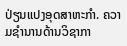ປ່ຽນແປງອຸດສາຫະກໍາ. ຄວາມຊໍານານດ້ານວິຊາກາ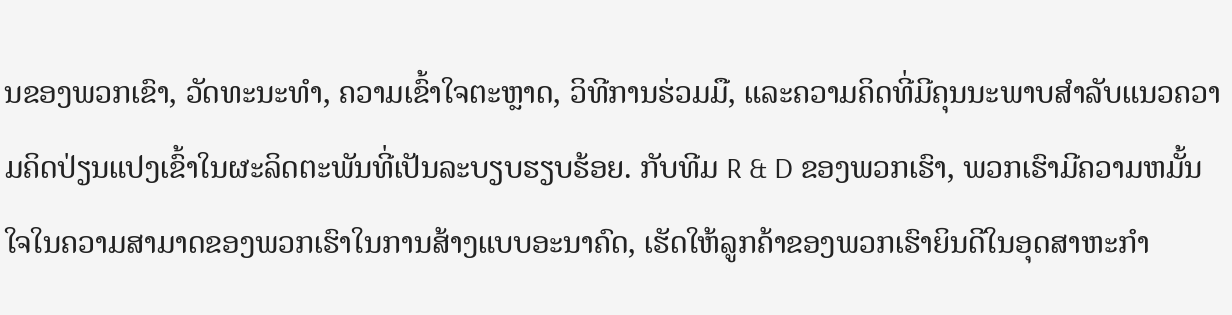ນຂອງພວກເຂົາ, ວັດທະນະທໍາ, ຄວາມເຂົ້າໃຈຕະຫຼາດ, ວິທີການຮ່ວມມື, ແລະຄວາມຄິດທີ່ມີຄຸນນະພາບສໍາລັບແນວຄວາມຄິດປ່ຽນແປງເຂົ້າໃນຜະລິດຕະພັນທີ່ເປັນລະບຽບຮຽບຮ້ອຍ. ກັບທີມ R & D ຂອງພວກເຮົາ, ພວກເຮົາມີຄວາມຫມັ້ນໃຈໃນຄວາມສາມາດຂອງພວກເຮົາໃນການສ້າງແບບອະນາຄົດ, ເຮັດໃຫ້ລູກຄ້າຂອງພວກເຮົາຍິນດີໃນອຸດສາຫະກໍາ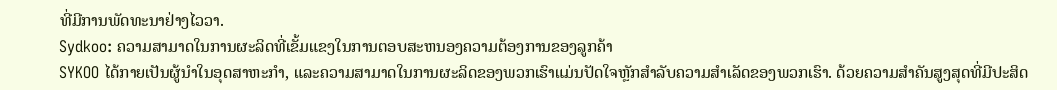ທີ່ມີການພັດທະນາຢ່າງໄວວາ.
Sydkoo: ຄວາມສາມາດໃນການຜະລິດທີ່ເຂັ້ມແຂງໃນການຕອບສະຫນອງຄວາມຕ້ອງການຂອງລູກຄ້າ
SYKOO ໄດ້ກາຍເປັນຜູ້ນໍາໃນອຸດສາຫະກໍາ, ແລະຄວາມສາມາດໃນການຜະລິດຂອງພວກເຮົາແມ່ນປັດໃຈຫຼັກສໍາລັບຄວາມສໍາເລັດຂອງພວກເຮົາ. ດ້ວຍຄວາມສໍາຄັນສູງສຸດທີ່ມີປະສິດ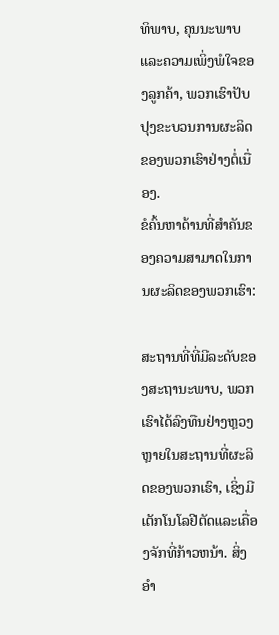ທິພາບ, ຄຸນນະພາບແລະຄວາມເພິ່ງພໍໃຈຂອງລູກຄ້າ, ພວກເຮົາປັບປຸງຂະບວນການຜະລິດຂອງພວກເຮົາຢ່າງຕໍ່ເນື່ອງ.
ຂໍຄົ້ນຫາດ້ານທີ່ສໍາຄັນຂອງຄວາມສາມາດໃນການຜະລິດຂອງພວກເຮົາ:

ສະຖານທີ່ທີ່ມີລະດັບຂອງສະຖານະພາບ, ພວກເຮົາໄດ້ລົງທືນຢ່າງຫຼວງຫຼາຍໃນສະຖານທີ່ຜະລິດຂອງພວກເຮົາ, ເຊິ່ງມີເຕັກໂນໂລຢີຕັດແລະເຄື່ອງຈັກທີ່ກ້າວຫນ້າ. ສິ່ງອໍາ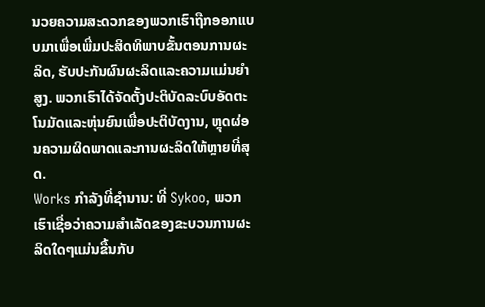ນວຍຄວາມສະດວກຂອງພວກເຮົາຖືກອອກແບບມາເພື່ອເພີ່ມປະສິດທິພາບຂັ້ນຕອນການຜະລິດ, ຮັບປະກັນຜົນຜະລິດແລະຄວາມແມ່ນຍໍາສູງ. ພວກເຮົາໄດ້ຈັດຕັ້ງປະຕິບັດລະບົບອັດຕະໂນມັດແລະຫຸ່ນຍົນເພື່ອປະຕິບັດງານ, ຫຼຸດຜ່ອນຄວາມຜິດພາດແລະການຜະລິດໃຫ້ຫຼາຍທີ່ສຸດ.
Works ກໍາລັງທີ່ຊໍານານ: ທີ່ Sykoo, ພວກເຮົາເຊື່ອວ່າຄວາມສໍາເລັດຂອງຂະບວນການຜະລິດໃດໆແມ່ນຂື້ນກັບ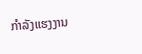ກໍາລັງແຮງງານ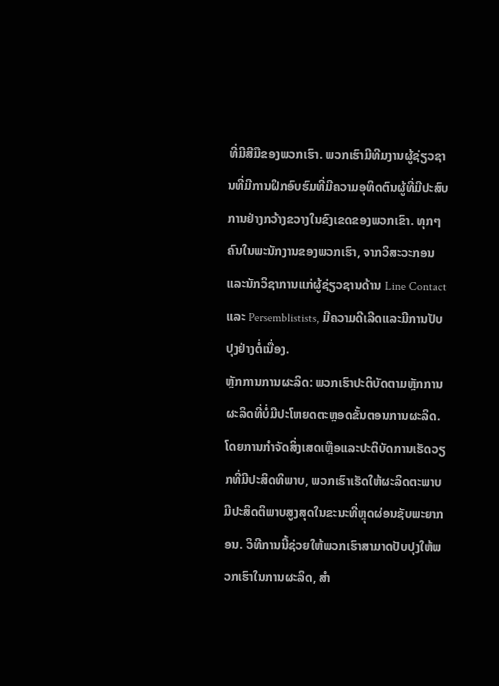ທີ່ມີສີມືຂອງພວກເຮົາ. ພວກເຮົາມີທີມງານຜູ້ຊ່ຽວຊານທີ່ມີການຝຶກອົບຮົມທີ່ມີຄວາມອຸທິດຕົນຜູ້ທີ່ມີປະສົບການຢ່າງກວ້າງຂວາງໃນຂົງເຂດຂອງພວກເຂົາ. ທຸກໆຄົນໃນພະນັກງານຂອງພວກເຮົາ, ຈາກວິສະວະກອນແລະນັກວິຊາການແກ່ຜູ້ຊ່ຽວຊານດ້ານ Line Contact ແລະ Persemblistists, ມີຄວາມດີເລີດແລະມີການປັບປຸງຢ່າງຕໍ່ເນື່ອງ.
ຫຼັກການການຜະລິດ: ພວກເຮົາປະຕິບັດຕາມຫຼັກການຜະລິດທີ່ບໍ່ມີປະໂຫຍດຕະຫຼອດຂັ້ນຕອນການຜະລິດ. ໂດຍການກໍາຈັດສິ່ງເສດເຫຼືອແລະປະຕິບັດການເຮັດວຽກທີ່ມີປະສິດທິພາບ, ພວກເຮົາເຮັດໃຫ້ຜະລິດຕະພາບມີປະສິດຕິພາບສູງສຸດໃນຂະນະທີ່ຫຼຸດຜ່ອນຊັບພະຍາກອນ. ວິທີການນີ້ຊ່ວຍໃຫ້ພວກເຮົາສາມາດປັບປຸງໃຫ້ພວກເຮົາໃນການຜະລິດ, ສໍາ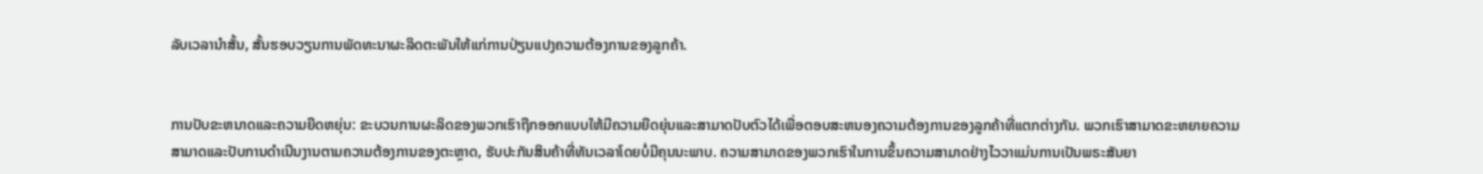ລັບເວລານໍາສັ້ນ, ສັ້ນຮອບວຽນການພັດທະນາຜະລິດຕະພັນໃຫ້ແກ່ການປ່ຽນແປງຄວາມຕ້ອງການຂອງລູກຄ້າ.


ການປັບຂະຫນາດແລະຄວາມຍືດຫຍຸ່ນ: ຂະບວນການຜະລິດຂອງພວກເຮົາຖືກອອກແບບໃຫ້ມີຄວາມຍືດຍຸ່ນແລະສາມາດປັບຕົວໄດ້ເພື່ອຕອບສະຫນອງຄວາມຕ້ອງການຂອງລູກຄ້າທີ່ແຕກຕ່າງກັນ. ພວກເຮົາສາມາດຂະຫຍາຍຄວາມສາມາດແລະປັບການດໍາເນີນງານຕາມຄວາມຕ້ອງການຂອງຕະຫຼາດ, ຮັບປະກັນສິນຄ້າທີ່ທັນເວລາໂດຍບໍ່ມີຄຸນນະພາບ. ຄວາມສາມາດຂອງພວກເຮົາໃນການຂຶ້ນຄວາມສາມາດຢ່າງໄວວາແມ່ນການເປັນພຣະສັນຍາ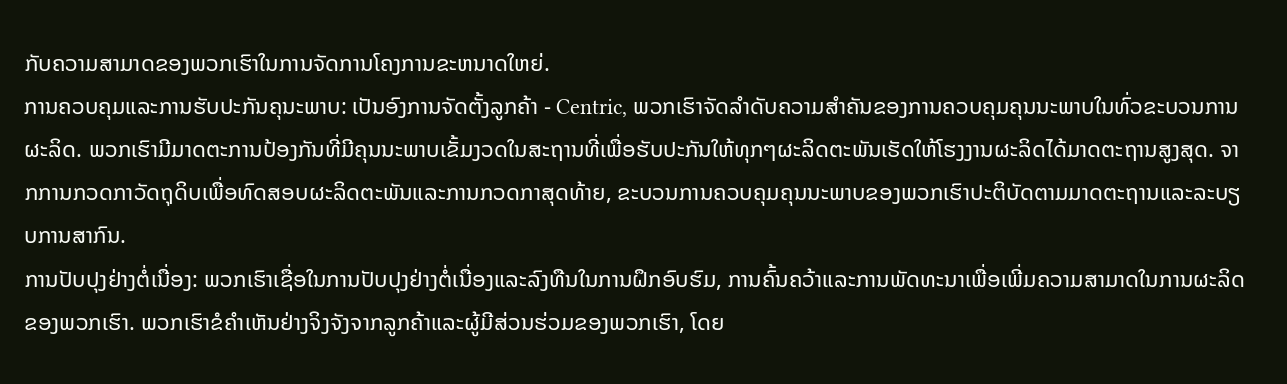ກັບຄວາມສາມາດຂອງພວກເຮົາໃນການຈັດການໂຄງການຂະຫນາດໃຫຍ່.
ການຄວບຄຸມແລະການຮັບປະກັນຄຸນະພາບ: ເປັນອົງການຈັດຕັ້ງລູກຄ້າ - Centric, ພວກເຮົາຈັດລໍາດັບຄວາມສໍາຄັນຂອງການຄວບຄຸມຄຸນນະພາບໃນທົ່ວຂະບວນການຜະລິດ. ພວກເຮົາມີມາດຕະການປ້ອງກັນທີ່ມີຄຸນນະພາບເຂັ້ມງວດໃນສະຖານທີ່ເພື່ອຮັບປະກັນໃຫ້ທຸກໆຜະລິດຕະພັນເຮັດໃຫ້ໂຮງງານຜະລິດໄດ້ມາດຕະຖານສູງສຸດ. ຈາກການກວດກາວັດຖຸດິບເພື່ອທົດສອບຜະລິດຕະພັນແລະການກວດກາສຸດທ້າຍ, ຂະບວນການຄວບຄຸມຄຸນນະພາບຂອງພວກເຮົາປະຕິບັດຕາມມາດຕະຖານແລະລະບຽບການສາກົນ.
ການປັບປຸງຢ່າງຕໍ່ເນື່ອງ: ພວກເຮົາເຊື່ອໃນການປັບປຸງຢ່າງຕໍ່ເນື່ອງແລະລົງທືນໃນການຝຶກອົບຮົມ, ການຄົ້ນຄວ້າແລະການພັດທະນາເພື່ອເພີ່ມຄວາມສາມາດໃນການຜະລິດຂອງພວກເຮົາ. ພວກເຮົາຂໍຄໍາເຫັນຢ່າງຈິງຈັງຈາກລູກຄ້າແລະຜູ້ມີສ່ວນຮ່ວມຂອງພວກເຮົາ, ໂດຍ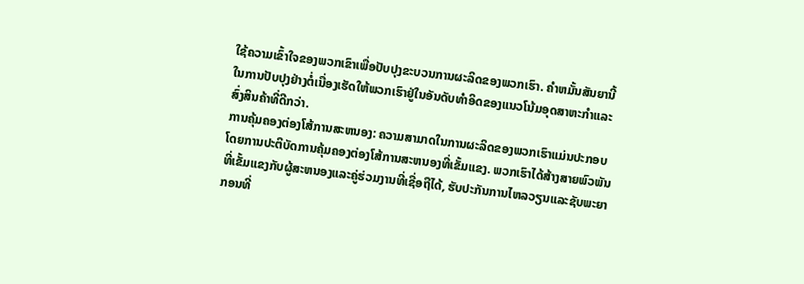ໃຊ້ຄວາມເຂົ້າໃຈຂອງພວກເຂົາເພື່ອປັບປຸງຂະບວນການຜະລິດຂອງພວກເຮົາ. ຄໍາຫມັ້ນສັນຍານີ້ໃນການປັບປຸງຢ່າງຕໍ່ເນື່ອງເຮັດໃຫ້ພວກເຮົາຢູ່ໃນອັນດັບທໍາອິດຂອງແນວໂນ້ມອຸດສາຫະກໍາແລະສົ່ງສິນຄ້າທີ່ດີກວ່າ.
ການຄຸ້ມຄອງຕ່ອງໂສ້ການສະຫນອງ: ຄວາມສາມາດໃນການຜະລິດຂອງພວກເຮົາແມ່ນປະກອບໂດຍການປະຕິບັດການຄຸ້ມຄອງຕ່ອງໂສ້ການສະຫນອງທີ່ເຂັ້ມແຂງ. ພວກເຮົາໄດ້ສ້າງສາຍພົວພັນທີ່ເຂັ້ມແຂງກັບຜູ້ສະຫນອງແລະຄູ່ຮ່ວມງານທີ່ເຊື່ອຖືໄດ້, ຮັບປະກັນການໄຫລວຽນແລະຊັບພະຍາກອນທີ່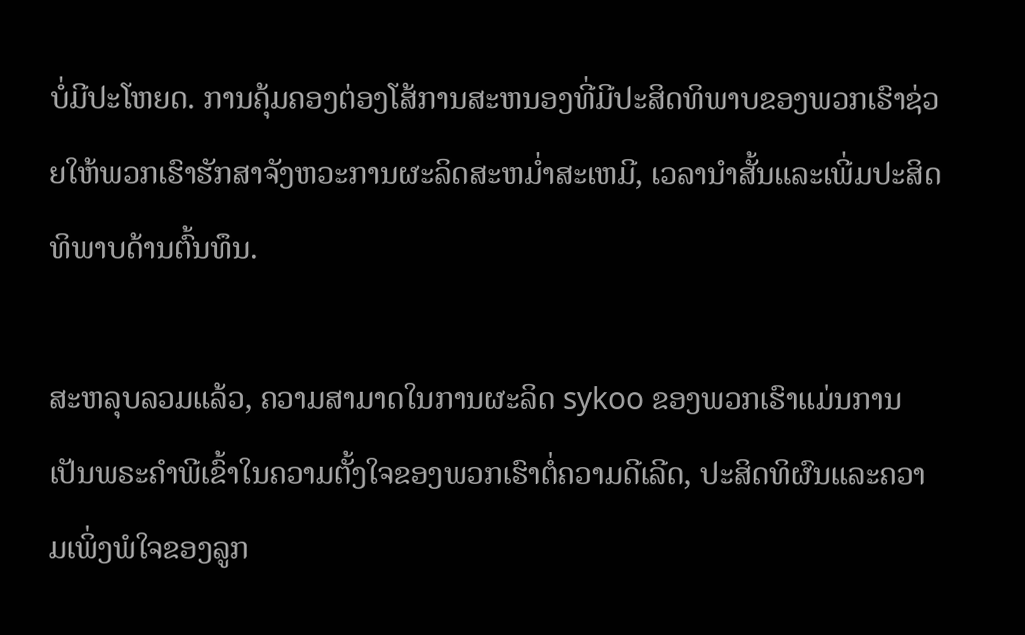ບໍ່ມີປະໂຫຍດ. ການຄຸ້ມຄອງຕ່ອງໂສ້ການສະຫນອງທີ່ມີປະສິດທິພາບຂອງພວກເຮົາຊ່ວຍໃຫ້ພວກເຮົາຮັກສາຈັງຫວະການຜະລິດສະຫມໍ່າສະເຫມີ, ເວລານໍາສັ້ນແລະເພີ່ມປະສິດທິພາບດ້ານຕົ້ນທຶນ.

ສະຫລຸບລວມແລ້ວ, ຄວາມສາມາດໃນການຜະລິດ sykoo ຂອງພວກເຮົາແມ່ນການເປັນພຣະຄໍາພີເຂົ້າໃນຄວາມຕັ້ງໃຈຂອງພວກເຮົາຕໍ່ຄວາມດີເລີດ, ປະສິດທິຜົນແລະຄວາມເພິ່ງພໍໃຈຂອງລູກ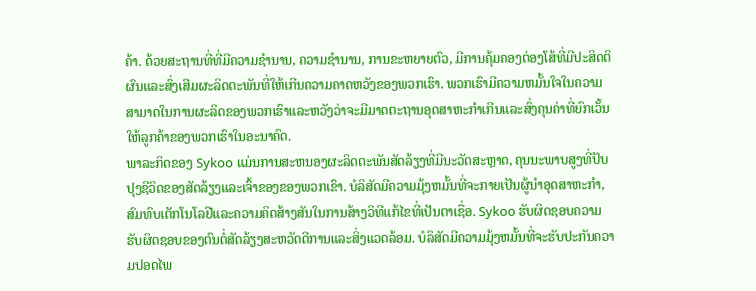ຄ້າ. ດ້ວຍສະຖານທີ່ທີ່ມີຄວາມຊໍານານ, ຄວາມຊໍານານ, ການຂະຫຍາຍຕົວ, ມີການຄຸ້ມຄອງຕ່ອງໂສ້ທີ່ມີປະສິດຕິຜົນແລະສົ່ງເສີມຜະລິດຕະພັນທີ່ໃຫ້ເກີນຄວາມຄາດຫວັງຂອງພວກເຮົາ. ພວກເຮົາມີຄວາມຫມັ້ນໃຈໃນຄວາມສາມາດໃນການຜະລິດຂອງພວກເຮົາແລະຫວັງວ່າຈະມີມາດຕະຖານອຸດສາຫະກໍາເກີນແລະສົ່ງຄຸນຄ່າທີ່ຍົກເວັ້ນໃຫ້ລູກຄ້າຂອງພວກເຮົາໃນອະນາຄົດ.
ພາລະກິດຂອງ Sykoo ແມ່ນການສະຫນອງຜະລິດຕະພັນສັດລ້ຽງທີ່ມີນະວັດສະຫຼາດ, ຄຸນນະພາບສູງທີ່ປັບປຸງຊີວິດຂອງສັດລ້ຽງແລະເຈົ້າຂອງຂອງພວກເຂົາ. ບໍລິສັດມີຄວາມມຸ້ງຫມັ້ນທີ່ຈະກາຍເປັນຜູ້ນໍາອຸດສາຫະກໍາ, ສົມທົບເຕັກໂນໂລຢີແລະຄວາມຄິດສ້າງສັນໃນການສ້າງວິທີແກ້ໄຂທີ່ເປັນຕາເຊື່ອ. Sykoo ຮັບຜິດຊອບຄວາມຮັບຜິດຊອບຂອງຕົນຕໍ່ສັດລ້ຽງສະຫວັດດີການແລະສິ່ງແວດລ້ອມ. ບໍລິສັດມີຄວາມມຸ້ງຫມັ້ນທີ່ຈະຮັບປະກັນຄວາມປອດໄພ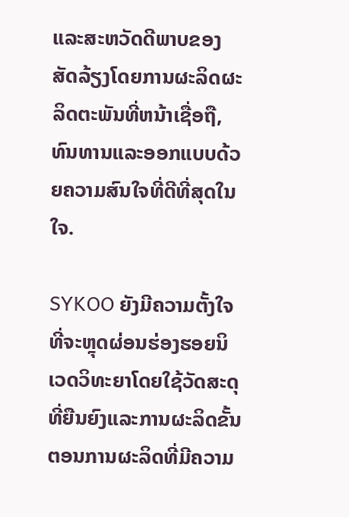ແລະສະຫວັດດີພາບຂອງສັດລ້ຽງໂດຍການຜະລິດຜະລິດຕະພັນທີ່ຫນ້າເຊື່ອຖື, ທົນທານແລະອອກແບບດ້ວຍຄວາມສົນໃຈທີ່ດີທີ່ສຸດໃນໃຈ.

SYKOO ຍັງມີຄວາມຕັ້ງໃຈທີ່ຈະຫຼຸດຜ່ອນຮ່ອງຮອຍນິເວດວິທະຍາໂດຍໃຊ້ວັດສະດຸທີ່ຍືນຍົງແລະການຜະລິດຂັ້ນຕອນການຜະລິດທີ່ມີຄວາມ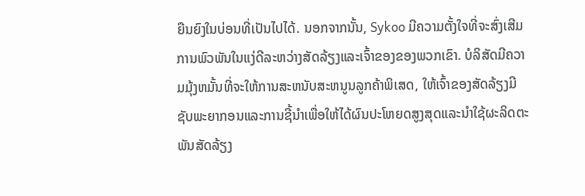ຍືນຍົງໃນບ່ອນທີ່ເປັນໄປໄດ້. ນອກຈາກນັ້ນ, Sykoo ມີຄວາມຕັ້ງໃຈທີ່ຈະສົ່ງເສີມການພົວພັນໃນແງ່ດີລະຫວ່າງສັດລ້ຽງແລະເຈົ້າຂອງຂອງພວກເຂົາ. ບໍລິສັດມີຄວາມມຸ້ງຫມັ້ນທີ່ຈະໃຫ້ການສະຫນັບສະຫນູນລູກຄ້າພິເສດ, ໃຫ້ເຈົ້າຂອງສັດລ້ຽງມີຊັບພະຍາກອນແລະການຊີ້ນໍາເພື່ອໃຫ້ໄດ້ຜົນປະໂຫຍດສູງສຸດແລະນໍາໃຊ້ຜະລິດຕະພັນສັດລ້ຽງ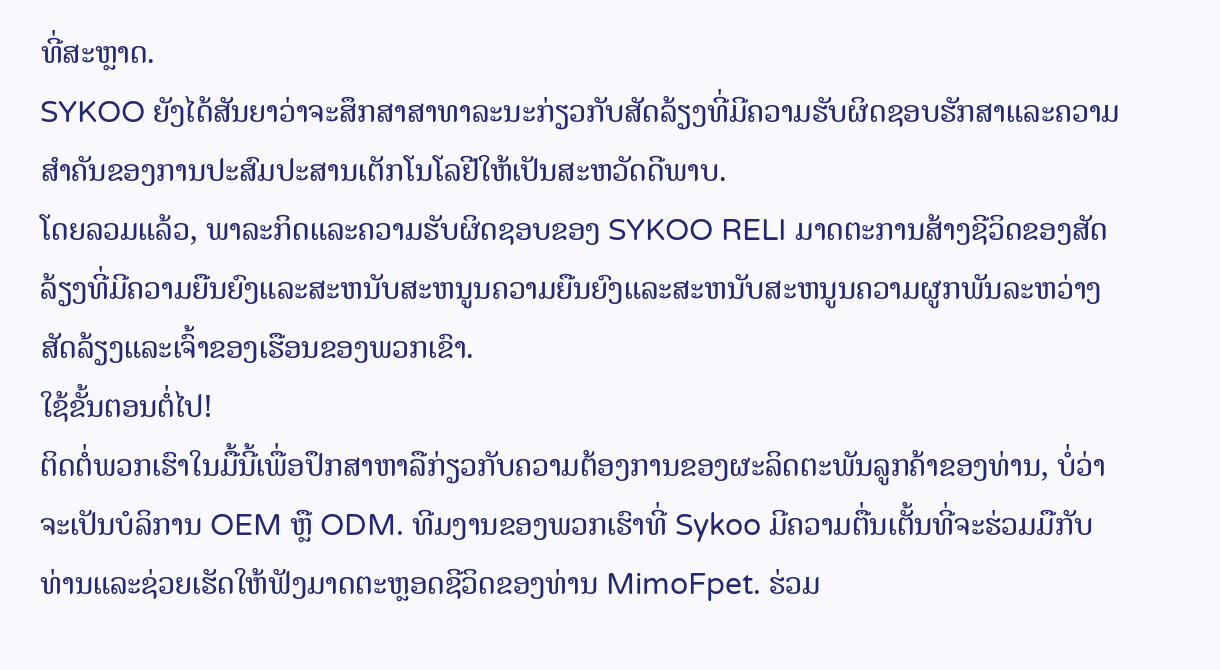ທີ່ສະຫຼາດ.
SYKOO ຍັງໄດ້ສັນຍາວ່າຈະສຶກສາສາທາລະນະກ່ຽວກັບສັດລ້ຽງທີ່ມີຄວາມຮັບຜິດຊອບຮັກສາແລະຄວາມສໍາຄັນຂອງການປະສົມປະສານເຕັກໂນໂລຢີໃຫ້ເປັນສະຫວັດດີພາບ.
ໂດຍລວມແລ້ວ, ພາລະກິດແລະຄວາມຮັບຜິດຊອບຂອງ SYKOO RELI ມາດຕະການສ້າງຊີວິດຂອງສັດລ້ຽງທີ່ມີຄວາມຍືນຍົງແລະສະຫນັບສະຫນູນຄວາມຍືນຍົງແລະສະຫນັບສະຫນູນຄວາມຜູກພັນລະຫວ່າງສັດລ້ຽງແລະເຈົ້າຂອງເຮືອນຂອງພວກເຂົາ.
ໃຊ້ຂັ້ນຕອນຕໍ່ໄປ!
ຕິດຕໍ່ພວກເຮົາໃນມື້ນີ້ເພື່ອປຶກສາຫາລືກ່ຽວກັບຄວາມຕ້ອງການຂອງຜະລິດຕະພັນລູກຄ້າຂອງທ່ານ, ບໍ່ວ່າຈະເປັນບໍລິການ OEM ຫຼື ODM. ທີມງານຂອງພວກເຮົາທີ່ Sykoo ມີຄວາມຕື່ນເຕັ້ນທີ່ຈະຮ່ວມມືກັບທ່ານແລະຊ່ວຍເຮັດໃຫ້ຟັງມາດຕະຫຼອດຊີວິດຂອງທ່ານ MimoFpet. ຮ່ວມ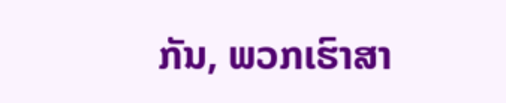ກັນ, ພວກເຮົາສາ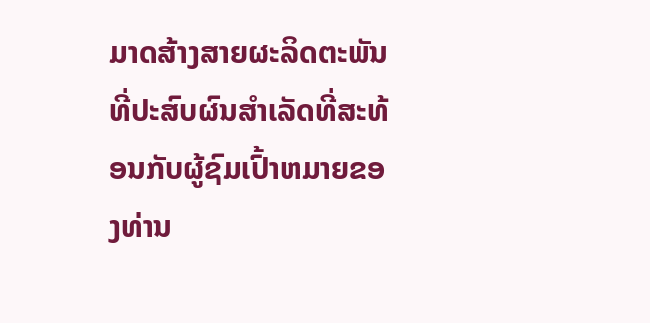ມາດສ້າງສາຍຜະລິດຕະພັນທີ່ປະສົບຜົນສໍາເລັດທີ່ສະທ້ອນກັບຜູ້ຊົມເປົ້າຫມາຍຂອງທ່ານ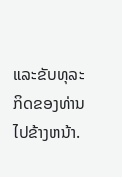ແລະຂັບທຸລະກິດຂອງທ່ານໄປຂ້າງຫນ້າ.